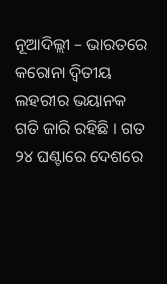ନୂଆଦିଲ୍ଲୀ – ଭାରତରେ କରୋନା ଦ୍ୱିତୀୟ ଲହରୀର ଭୟାନକ ଗତି ଜାରି ରହିଛି । ଗତ ୨୪ ଘଣ୍ଟାରେ ଦେଶରେ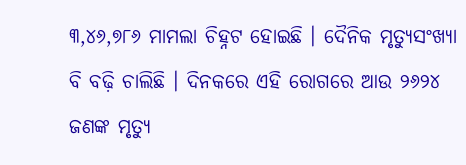୩,୪୬,୭୮୬ ମାମଲା ଚିହ୍ନଟ ହୋଇଛି । ଦୈନିକ ମୃତ୍ୟୁସଂଖ୍ୟା ବି ବଢ଼ି ଚାଲିଛି । ଦିନକରେ ଏହି ରୋଗରେ ଆଉ ୨୬୨୪ ଜଣଙ୍କ ମୃତ୍ୟୁ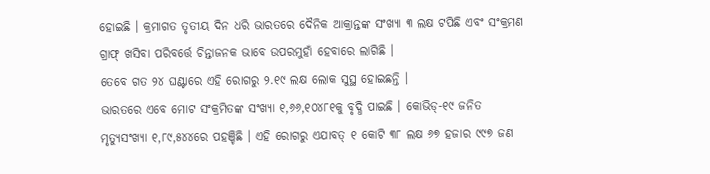ହୋଇଛି । କ୍ରମାଗତ ତୃତୀୟ ଦିନ ଧରି ଭାରତରେ ଦୈନିକ ଆକ୍ରାନ୍ତଙ୍କ ସଂଖ୍ୟା ୩ ଲକ୍ଷ ଟପିଛି ଏବଂ ସଂକ୍ରମଣ ଗ୍ରାଫ୍ ଖସିବା ପରିବର୍ତ୍ତେ ଚିନ୍ତାଜନକ ଭାବେ ଉପରମୁହାଁ ହେବାରେ ଲାଗିଛି ।
ତେବେ ଗତ ୨୪ ଘଣ୍ଟାରେ ଏହି ରୋଗରୁ ୨.୧୯ ଲକ୍ଷ ଲୋକ ସୁସ୍ଥ ହୋଇଛନ୍ତି ।
ଭାରତରେ ଏବେ ମୋଟ ସଂକ୍ରମିତଙ୍କ ସଂଖ୍ୟା ୧,୬୬,୧୦୪୮୧କୁ ବୃଦ୍ଧି ପାଇଛି । କୋଭିଡ୍-୧୯ ଜନିତ ମୃତ୍ୟୁସଂଖ୍ୟା ୧,୮୯,୫୪୪ରେ ପହଞ୍ଚିଛି । ଏହି ରୋଗରୁ ଏଯାବତ୍ ୧ କୋଟି ୩୮ ଲକ୍ଷ ୬୭ ହଜାର ୯୯୭ ଜଣ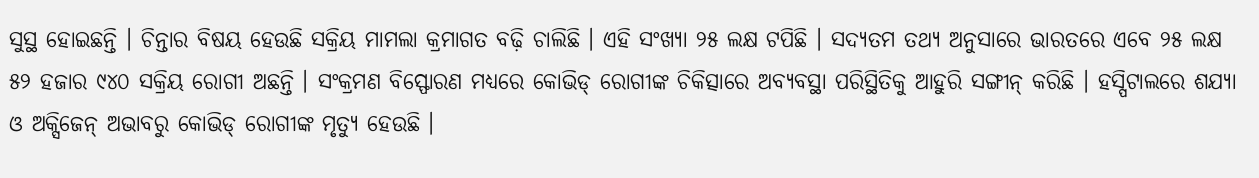ସୁସ୍ଥ ହୋଇଛନ୍ତି । ଚିନ୍ତାର ବିଷୟ ହେଉଛି ସକ୍ରିୟ ମାମଲା କ୍ରମାଗତ ବଢ଼ି ଚାଲିଛି । ଏହି ସଂଖ୍ୟା ୨୫ ଲକ୍ଷ ଟପିଛି । ସଦ୍ୟତମ ତଥ୍ୟ ଅନୁସାରେ ଭାରତରେ ଏବେ ୨୫ ଲକ୍ଷ ୫୨ ହଜାର ୯୪୦ ସକ୍ରିୟ ରୋଗୀ ଅଛନ୍ତି । ସଂକ୍ରମଣ ବିସ୍ଫୋରଣ ମଧ୍ୟରେ କୋଭିଡ୍ ରୋଗୀଙ୍କ ଚିକିତ୍ସାରେ ଅବ୍ୟବସ୍ଥା ପରିସ୍ଥିତିକୁ ଆହୁରି ସଙ୍ଗୀନ୍ କରିଛି । ହସ୍ପିଟାଲରେ ଶଯ୍ୟା ଓ ଅକ୍ସିଜେନ୍ ଅଭାବରୁ କୋଭିଡ୍ ରୋଗୀଙ୍କ ମୃତ୍ୟୁ ହେଉଛି ।